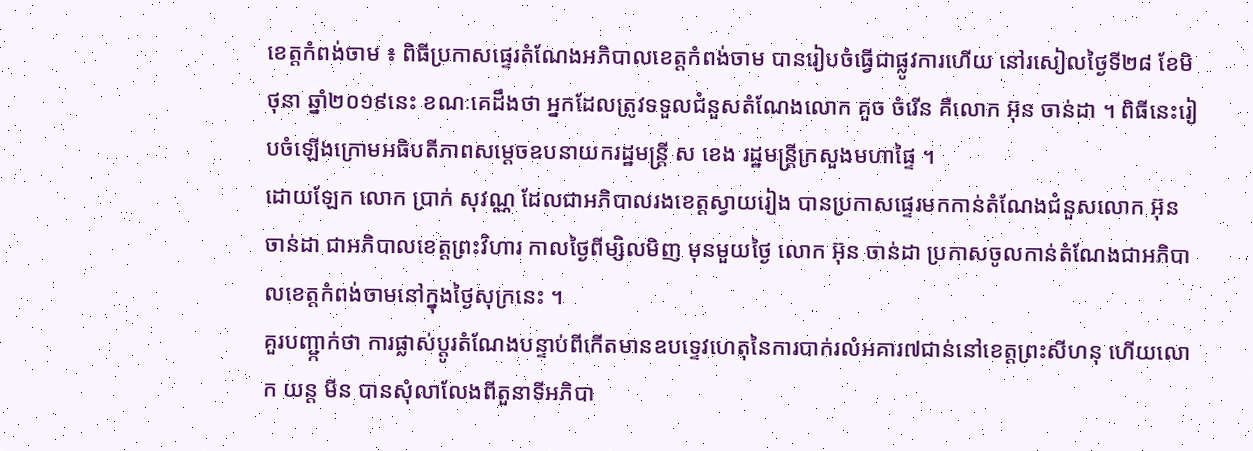ខេត្តកំពង់ចាម ៖ ពិធីប្រកាសផ្ទេរតំណែងអភិបាលខេត្តកំពង់ចាម បានរៀបចំធ្វើជាផ្លូវការហើយ នៅរសៀលថ្ងៃទី២៨ ខែមិថុនា ឆ្នាំ២០១៩នេះ ខណៈគេដឹងថា អ្នកដែលត្រូវទទួលជំនួសតំណែងលោក គួច ចំរើន គឺលោក អ៊ុន ចាន់ដា ។ ពិធីនេះរៀបចំឡើងក្រោមអធិបតីភាពសម្តេចឧបនាយករដ្ឋមន្ត្រី ស ខេង រដ្ឋមន្ត្រីក្រសួងមហាផ្ទៃ ។
ដោយឡែក លោក ប្រាក់ សុវណ្ណ ដែលជាអភិបាលរងខេត្តស្វាយរៀង បានប្រកាសផ្ទេរមកកាន់តំណែងជំនួសលោក អ៊ុន ចាន់ដា ជាអភិបាលខេត្តព្រះវិហារ កាលថ្ងៃពីម្សិលមិញ មុនមួយថ្ងៃ លោក អ៊ុន ចាន់ដា ប្រកាសចូលកាន់តំណែងជាអភិបាលខេត្តកំពង់ចាមនៅក្នុងថ្ងៃសុក្រនេះ ។
គួរបញ្ជា្កក់ថា ការផ្លាស់ប្តូរតំណែងបន្ទាប់ពីកើតមានឧបទ្ទេវហេតុនៃការបាក់រលំអគារ៧ជាន់នៅខេត្តព្រះសីហនុ ហើយលោក យន្ត មីន បានសុំលាលែងពីតួនាទីអភិបា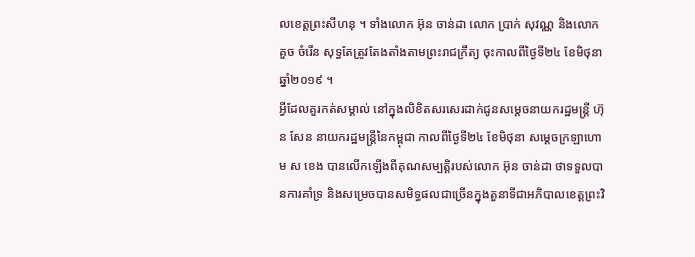លខេត្តព្រះសីហនុ ។ ទាំងលោក អ៊ុន ចាន់ដា លោក ប្រាក់ សុវណ្ណ និងលោក គួច ចំរើន សុទ្ធតែត្រូវតែងតាំងតាមព្រះរាជក្រឹត្យ ចុះកាលពីថ្ងៃទី២៤ ខែមិថុនា ឆ្នាំ២០១៩ ។
អ្វីដែលគួរកត់សម្គាល់ នៅក្នុងលិខិតសរសេរដាក់ជូនសម្តេចនាយករដ្ឋមន្ត្រី ហ៊ុន សែន នាយករដ្ឋមន្ត្រីនៃកម្ពុជា កាលពីថ្ងៃទី២៤ ខែមិថុនា សម្តេចក្រឡាហោម ស ខេង បានលើកឡើងពីគុណសម្បត្តិរបស់លោក អ៊ុន ចាន់ដា ថាទទួលបានការគាំទ្រ និងសម្រេចបានសមិទ្ធផលជាច្រើនក្នុងតួនាទីជាអភិបាលខេត្តព្រះវិ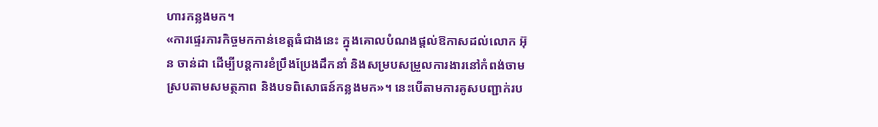ហារកន្លងមក។
«ការផ្ទេរភារកិច្ចមកកាន់ខេត្តធំជាងនេះ ក្នុងគោលបំណងផ្តល់ឱកាសដល់លោក អ៊ុន ចាន់ដា ដើម្បីបន្តការខំប្រឹងប្រែងដឹកនាំ និងសម្របសម្រួលការងារនៅកំពង់ចាម ស្របតាមសមត្ថភាព និងបទពិសោធន៍កន្លងមក»។ នេះបើតាមការគូសបញ្ជាក់រប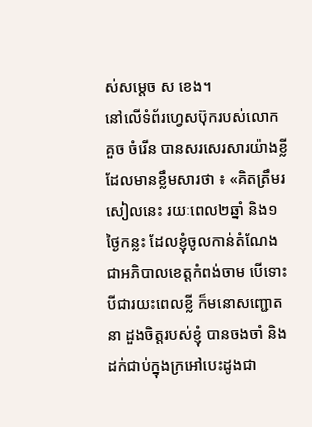ស់សម្តេច ស ខេង។
នៅលើទំព័រហ្វេសប៊ុករបស់លោក គួច ចំរើន បានសរសេរសារយ៉ាងខ្លីដែលមានខ្លឹមសារថា ៖ «គិតត្រឹមរសៀលនេះ រយៈពេល២ឆ្នាំ និង១ថ្ងៃកន្លះ ដែលខ្ញុំចូលកាន់តំណែង ជាអភិបាលខេត្តកំពង់ចាម បេីទោះបីជារយះពេលខ្លី ក៏មនោសញ្ជោតនា ដួងចិត្តរបស់ខ្ញុំ បានចងចាំ និងដក់ជាប់ក្នុងក្រអៅបេះដូងជា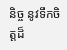និច្ច នូវទឹកចិត្តដ៏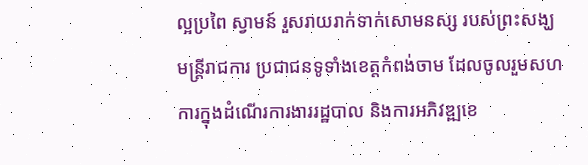ល្អប្រពៃ ស្វាមន៍ រួសរាយរាក់ទាក់សោមនស្ស របស់ព្រះសង្ឃ មន្ត្រីរាជការ ប្រជាជនទូទាំងខេត្តកំពង់ចាម ដែលចូលរួមសហការក្នុងដំណេីរការងាររដ្ឋបាល និងការអភិវឌ្ឍខេ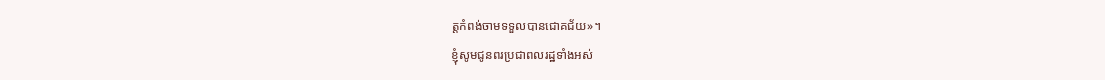ត្តកំពង់ចាមទទួលបានជោគជ័យ»។
ខ្ញុំសូមជូនពរប្រជាពលរដ្ឋទាំងអស់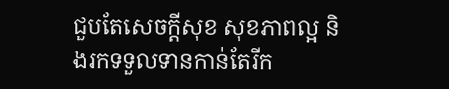ជួបតែសេចក្តីសុខ សុខភាពល្អ និងរកទទួលទានកាន់តែរីក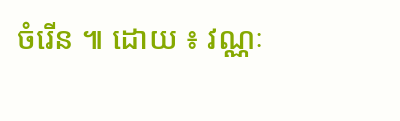ចំរើន ៕ ដោយ ៖ វណ្ណៈ